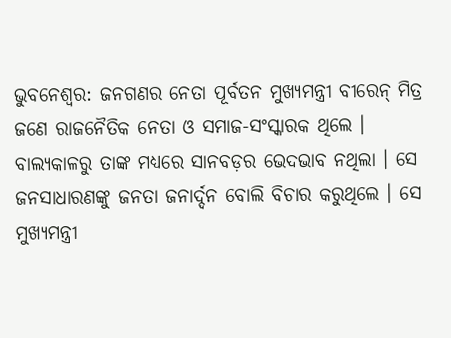ଭୁବନେଶ୍ୱର: ଜନଗଣର ନେତା ପୂର୍ବତନ ମୁଖ୍ୟମନ୍ତ୍ରୀ ବୀରେନ୍ ମିତ୍ର ଜଣେ ରାଜନୈତିକ ନେତା ଓ ସମାଜ-ସଂସ୍କାରକ ଥିଲେ । ବାଲ୍ୟକାଳରୁ ତାଙ୍କ ମଧ୍ୟରେ ସାନବଡ଼ର ଭେଦଭାବ ନଥିଲା । ସେ ଜନସାଧାରଣଙ୍କୁ ଜନତା ଜନାର୍ଦ୍ଦନ ବୋଲି ବିଚାର କରୁଥିଲେ । ସେ ମୁଖ୍ୟମନ୍ତ୍ରୀ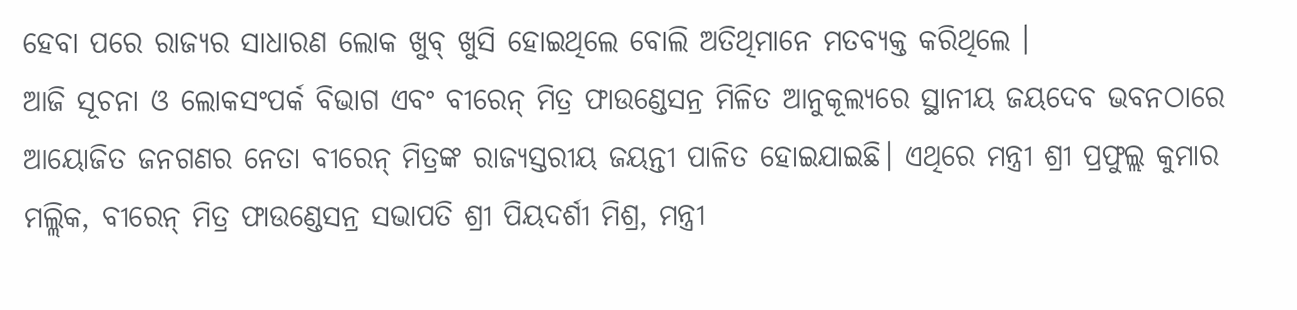ହେବା ପରେ ରାଜ୍ୟର ସାଧାରଣ ଲୋକ ଖୁବ୍ ଖୁସି ହୋଇଥିଲେ ବୋଲି ଅତିଥିମାନେ ମତବ୍ୟକ୍ତ କରିଥିଲେ ।
ଆଜି ସୂଚନା ଓ ଲୋକସଂପର୍କ ବିଭାଗ ଏବଂ ବୀରେନ୍ ମିତ୍ର ଫାଉଣ୍ଡେସନ୍ର ମିଳିତ ଆନୁକୂଲ୍ୟରେ ସ୍ଥାନୀୟ ଜୟଦେବ ଭବନଠାରେ ଆୟୋଜିତ ଜନଗଣର ନେତା ବୀରେନ୍ ମିତ୍ରଙ୍କ ରାଜ୍ୟସ୍ତରୀୟ ଜୟନ୍ତୀ ପାଳିତ ହୋଇଯାଇଛି। ଏଥିରେ ମନ୍ତ୍ରୀ ଶ୍ରୀ ପ୍ରଫୁଲ୍ଲ କୁମାର ମଲ୍ଲିକ, ବୀରେନ୍ ମିତ୍ର ଫାଉଣ୍ଡେସନ୍ର ସଭାପତି ଶ୍ରୀ ପିୟଦର୍ଶୀ ମିଶ୍ର, ମନ୍ତ୍ରୀ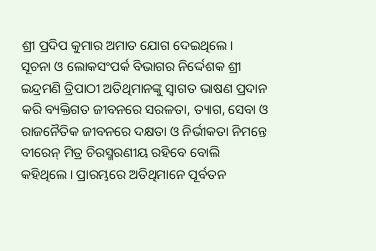ଶ୍ରୀ ପ୍ରଦିପ କୁମାର ଅମାତ ଯୋଗ ଦେଇଥିଲେ।
ସୂଚନା ଓ ଲୋକସଂପର୍କ ବିଭାଗର ନିର୍ଦ୍ଦେଶକ ଶ୍ରୀ ଇନ୍ଦ୍ରମଣି ତ୍ରିପାଠୀ ଅତିଥିମାନଙ୍କୁ ସ୍ୱାଗତ ଭାଷଣ ପ୍ରଦାନ କରି ବ୍ୟକ୍ତିଗତ ଜୀବନରେ ସରଳତା, ତ୍ୟାଗ, ସେବା ଓ ରାଜନୈତିକ ଜୀବନରେ ଦକ୍ଷତା ଓ ନିର୍ଭୀକତା ନିମନ୍ତେ ବୀରେନ୍ ମିତ୍ର ଚିରସ୍ମରଣୀୟ ରହିବେ ବୋଲି କହିଥିଲେ। ପ୍ରାରମ୍ଭରେ ଅତିଥିମାନେ ପୂର୍ବତନ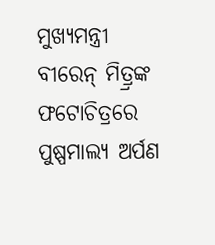ମୁଖ୍ୟମନ୍ତ୍ରୀ ବୀରେନ୍ ମିତ୍ର୍ରଙ୍କ ଫଟୋଚିତ୍ରରେ ପୁଷ୍ପମାଲ୍ୟ ଅର୍ପଣ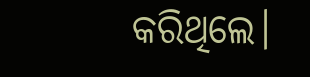କରିଥିଲେ।